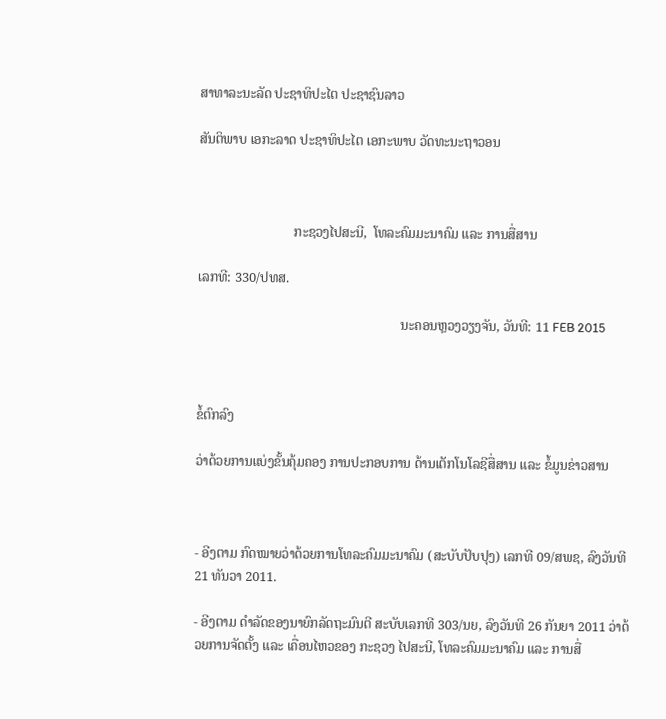ສາທາລະນະລັດ ປະຊາທິປະໄຕ ປະຊາຊົນລາວ

ສັນຕິພາບ ເອກະລາດ ປະຊາທິປະໄຕ ເອກະພາບ ວັດທະນະຖາວອນ



                            ກະຊວງໄປສະນີ,  ໂທລະຄົມມະນາຄົມ ແລະ ການສື່ສານ

ເລກທີ: 330/ປທສ.

                                                            ນະຄອນຫຼວງວຽງຈັນ, ວັນທີ: 11 FEB 2015



ຂໍ້ຕົກລົງ

ວ່າດ້ວຍການແບ່ງຂັ້ນຄຸ້ມຄອງ ການປະກອບການ ດ້ານເຕັກໂນໂລຊີສື່ສານ ແລະ ຂໍ້ມູນຂ່າວສານ



- ອີງຕາມ ກົດໝາຍວ່າດ້ວຍການໂທລະຄົມມະນາຄົມ (ສະບັບປັບປຸງ) ເລກທີ 09/ສພຊ, ລົງວັນທີ 21 ທັນວາ 2011.

- ອີງຕາມ ດຳລັດຂອງນາຍົກລັດຖະມົນຕີ ສະບັບເລກທີ 303/ນຍ, ລົງວັນທີ 26 ກັນຍາ 2011 ວ່າດ້ວຍການຈັດຕັ້ງ ແລະ ເຄື່ອນໄຫວຂອງ ກະຊວງ ໄປສະນີ, ໂທລະຄົມມະນາຄົມ ແລະ ການສື່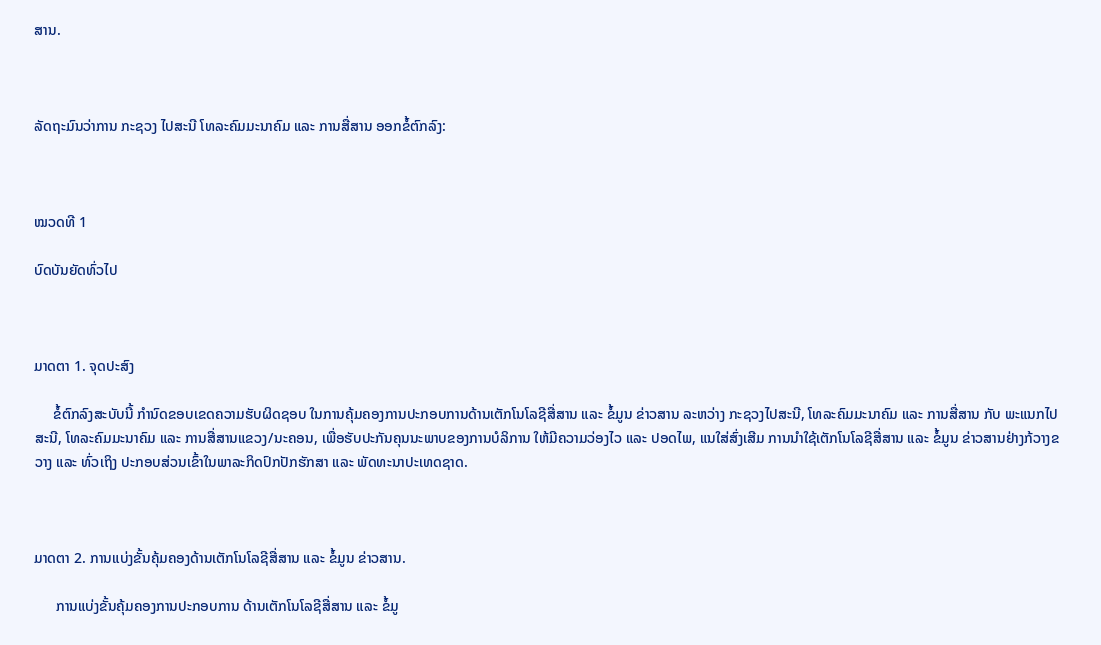ສານ.



ລັດຖະມົນວ່າການ ກະຊວງ ໄປສະນີ ໂທລະຄົມມະນາຄົມ ແລະ ການສື່ສານ ອອກຂໍ້ຕົກລົງ:



ໝວດທີ 1

ບົດບັນຍັດທົ່ວໄປ



ມາດຕາ 1. ຈຸດປະສົງ

     ຂໍ້ຕົກລົງສະບັບນີ້ ກຳນົດຂອບເຂດຄວາມຮັບຜິດຊອບ ໃນການຄຸ້ມຄອງການປະກອບການດ້ານເຕັກໂນໂລຊີສື່ສານ ແລະ ຂໍ້ມູນ ຂ່າວສານ ລະຫວ່າງ ກະຊວງໄປສະນີ, ໂທລະຄົມມະນາຄົມ ແລະ ການສື່ສານ ກັບ ພະແນກໄປສະນີ, ໂທລະຄົມມະນາຄົມ ແລະ ການສື່ສານແຂວງ/ນະຄອນ, ເພື່ອຮັບປະກັນຄຸນນະພາບຂອງການບໍລິການ ໃຫ້ມີຄວາມວ່ອງໄວ ແລະ ປອດໄພ, ແນໃສ່ສົ່ງເສີມ ການນຳໃຊ້ເຕັກໂນໂລຊີສື່ສານ ແລະ ຂໍ້ມູນ ຂ່າວສານຢ່າງກ້ວາງຂວາງ ແລະ ທົ່ວເຖິງ ປະກອບສ່ວນເຂົ້າໃນພາລະກິດປົກປັກຮັກສາ ແລະ ພັດທະນາປະເທດຊາດ.



ມາດຕາ 2. ການແບ່ງຂັ້ນຄຸ້ມຄອງດ້ານເຕັກໂນໂລຊີສື່ສານ ແລະ ຂໍ້ມູນ ຂ່າວສານ.

      ການແບ່ງຂັ້ນຄຸ້ມຄອງການປະກອບການ ດ້ານເຕັກໂນໂລຊີສື່ສານ ແລະ ຂໍ້ມູ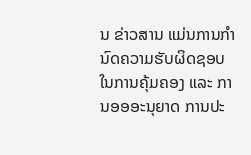ນ ຂ່າວສານ ແມ່ນການກຳນົດຄວາມຮັບຜິດຊອບໃນການຄຸ້ມຄອງ ແລະ ການອອອະນຸຍາດ ການປະ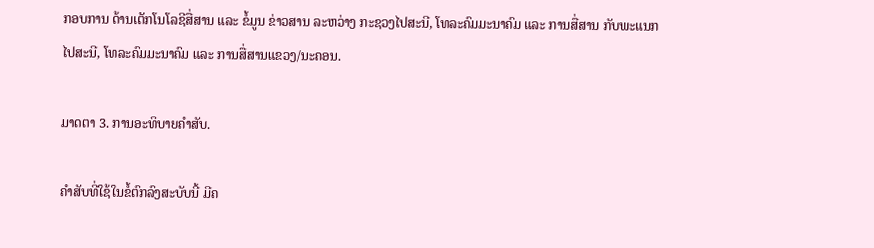ກອບການ ດ້ານເຕັກໂນໂລຊີສື່ສານ ແລະ ຂໍ້ມູນ ຂ່າວສານ ລະຫວ່າງ ກະຊວງໄປສະນີ, ໂທລະຄົມມະນາຄົມ ແລະ ການສື່ສານ ກັບພະແນກໄປສະນີ, ໂທລະຄົມມະນາຄົມ ແລະ ການສື່ສານແຂວງ/ນະຄອນ.

ມາດຕາ 3. ການອະທິບາຍຄຳສັບ.

ຄຳສັບທີ່ໃຊ້ໃນຂໍ້ຕົກລົງສະບັບນີ້ ມີຄ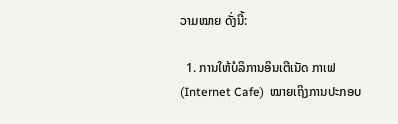ວາມໝາຍ ດັ່ງນີ້:

  1. ການໃຫ້ບໍລິການອິນເຕີເນັດ ກາເຟ (Internet Cafe)  ໝາຍເຖິງການປະກອບ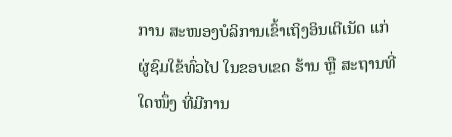ການ ສະໜອງບໍລິການເຂົ້າເຖິງອິນເຕີເນັດ ແກ່ຜູ່ຊົມໃຂ້ທົ່ວໄປ ໃນຂອບເຂດ ຮ້ານ ຫຼື ສະຖານທີ່ໃດໜຶ່ງ ທີ່ມີການ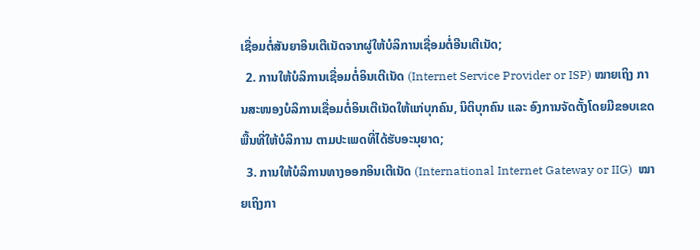ເຊື່ອມຕໍ່ສັນຍາອິນເຕີເນັດຈາກຜູ່ໃຫ້ບໍລິການເຊື່ອມຕໍ່ອີນເຕີເນັດ;
  2. ການໃຫ້ບໍລິການເຊື່ອມຕໍ່ອິນເຕີເນັດ (Internet Service Provider or ISP) ໝາຍເຖິງ ການສະໜອງບໍລິການເຊື່ອມຕໍ່ອິນເຕີເນັດໃຫ້ແກ່ບຸກຄົນ, ນິຕິບຸກຄົນ ແລະ ອົງການຈັດຕັ້ງໂດຍມີຂອບເຂດພື້ນທີ່ໃຫ້ບໍລິການ ຕາມປະເພດທີ່ໄດ້ຮັບອະນຸຍາດ;
  3. ການໃຫ້ບໍລິການທາງອອກອິນເຕີເນັດ (International Internet Gateway or IIG)  ໝາຍເຖິງກາ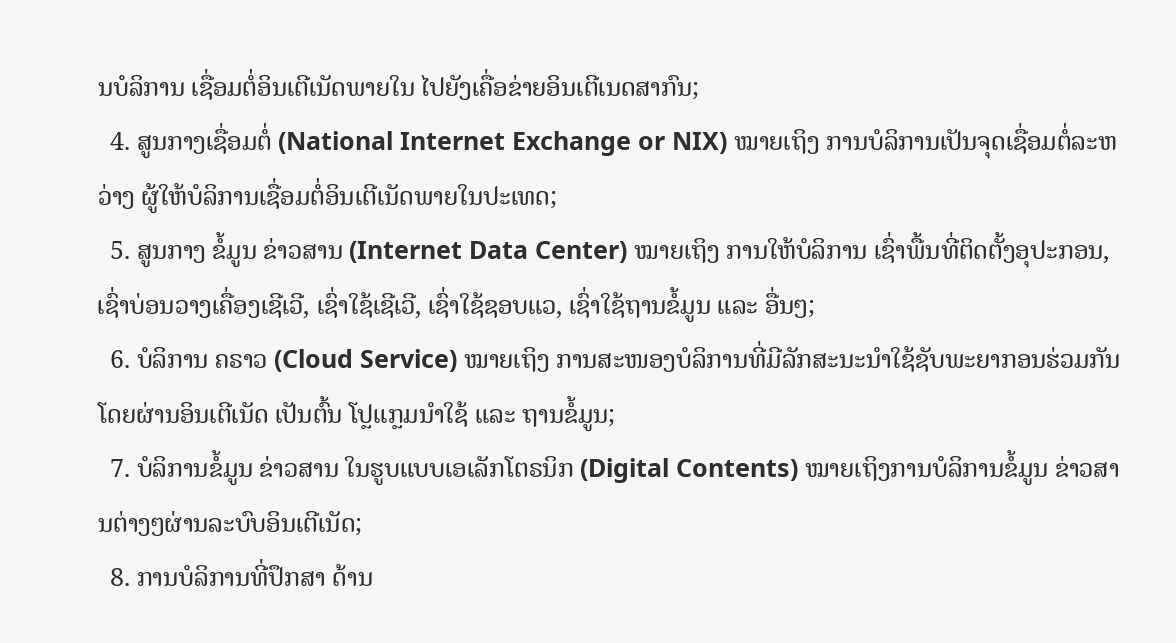ນບໍລິການ ເຊື່ອມຕໍ່ອິນເຕີເນັດພາຍໃນ ໄປຍັງເຄື່ອຂ່າຍອິນເຕີເນດສາກົນ;
  4. ສູນກາງເຊື່ອມຕໍ່ (National Internet Exchange or NIX) ໝາຍເຖິງ ການບໍລິການເປັນຈຸດເຊື່ອມຕໍ່ລະຫວ່າງ ຜູ້ໃຫ້ບໍລິການເຊື່ອມຕໍ່ອິນເຕີເນັດພາຍໃນປະເທດ;
  5. ສູນກາງ ຂໍ້ມູນ ຂ່າວສານ (Internet Data Center) ໝາຍເຖິງ ການໃຫ້ບໍລິການ ເຊົ່າພື້ນທີ່ຕິດຕັ້ງອຸປະກອນ, ເຊົ່າບ່ອນວາງເຄື່ອງເຊີເວີ, ເຊົ່າໃຊ້ເຊີເວີ, ເຊົ່າໃຊ້ຊອບແວ, ເຊົ່າໃຊ້ຖານຂໍ້ມູນ ແລະ ອື່ນໆ;
  6. ບໍລິການ ຄຣາວ (Cloud Service) ໝາຍເຖິງ ການສະໜອງບໍລິການທີ່ມີລັກສະນະນຳໃຊ້ຊັບພະຍາກອນຮ່ວມກັນ ໂດຍຜ່ານອິນເຕີເນັດ ເປັນຕົ້ນ ໂປຼແກຼມນຳໃຊ້ ແລະ ຖານຂໍ້ມູນ;
  7. ບໍລິການຂໍ້ມູນ ຂ່າວສານ ໃນຮູບແບບເອເລັກໂຕຣນິກ (Digital Contents) ໝາຍເຖິງການບໍລິການຂໍ້ມູນ ຂ່າວສານຕ່າງໆຜ່ານລະບົບອິນເຕີເນັດ;
  8. ການບໍລິການທີ່ປຶກສາ ດ້ານ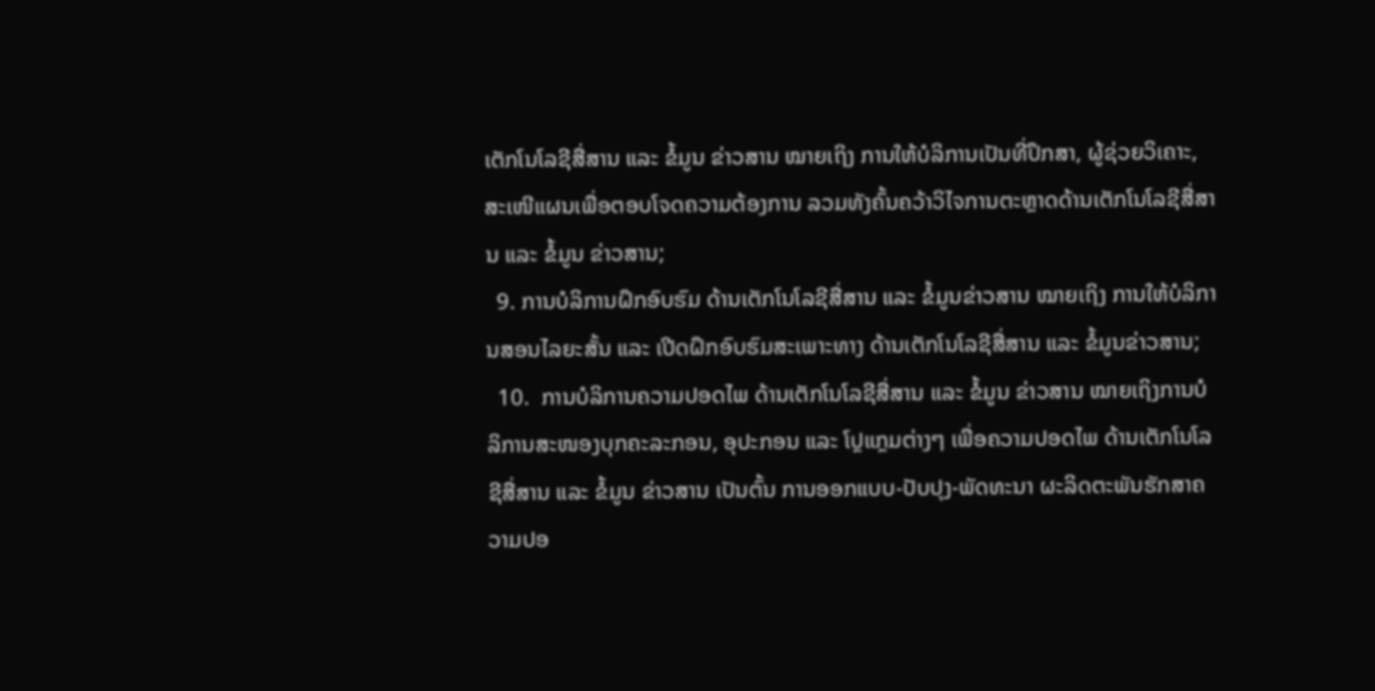ເຕັກໂນໂລຊີສື່ສານ ແລະ ຂໍ້ມູນ ຂ່າວສານ ໝາຍເຖິງ ການໃຫ້ບໍລິການເປັນທີ່ປຶກສາ, ຜູ້ຊ່ວຍວິເຄາະ, ສະເໜີແຜນເພື່ອຕອບໂຈດຄວາມຕ້ອງການ ລວມທັງຄົ້ນຄວ້າວິໄຈການຕະຫຼາດດ້ານເຕັກໂນໂລຊີສື່ສານ ແລະ ຂໍ້ມູນ ຂ່າວສານ;
  9. ການບໍລິການຝຶກອົບຮົມ ດ້ານເຕັກໂນໂລຊີສື່ສານ ແລະ ຂໍ້ມູນຂ່າວສານ ໝາຍເຖິງ ການໃຫ້ບໍລິການສອນໄລຍະສັ້ນ ແລະ ເປີດຝຶກອົບຮົມສະເພາະທາງ ດ້ານເຕັກໂນໂລຊີສື່ສານ ແລະ ຂໍ້ມູນຂ່າວສານ;
  10.  ການບໍລິການຄວາມປອດໄພ ດ້ານເຕັກໂນໂລຊີສື່ສານ ແລະ ຂໍ້ມູນ ຂ່າວສານ ໝາຍເຖິງການບໍລິການສະໜອງບຸກຄະລະກອນ, ອຸປະກອນ ແລະ ໂປຼແກຼມຕ່າງໆ ເພື່ອຄວາມປອດໄພ ດ້ານເຕັກໂນໂລຊີສື່ສານ ແລະ ຂໍ້ມູນ ຂ່າວສານ ເປັນຕົ້ນ ການອອກແບບ-ປັບປຸງ-ພັດທະນາ ຜະລິດຕະພັນຮັກສາຄວາມປອ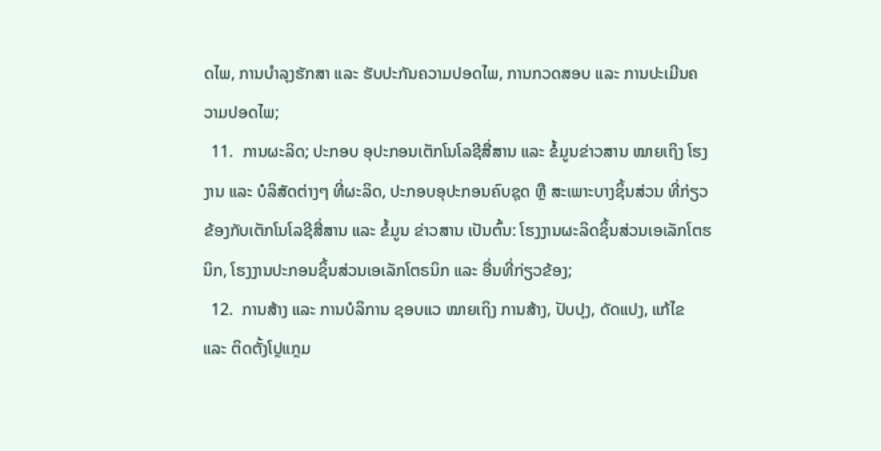ດໄພ, ການບຳລຸງຮັກສາ ແລະ ຮັບປະກັນຄວາມປອດໄພ, ການກວດສອບ ແລະ ການປະເມີນຄວາມປອດໄພ;
  11.  ການຜະລິດ; ປະກອບ ອຸປະກອນເຕັກໂນໂລຊີສື່ສານ ແລະ ຂໍ້ມູນຂ່າວສານ ໝາຍເຖິງ ໂຮງງານ ແລະ ບໍລິສັດຕ່າງໆ ທີ່ຜະລິດ, ປະກອບອຸປະກອນຄົບຊຸດ ຫຼື ສະເພາະບາງຊິ້ນສ່ວນ ທີ່ກ່ຽວຂ້ອງກັບເຕັກໂນໂລຊີສື່ສານ ແລະ ຂໍ້ມູນ ຂ່າວສານ ເປັນຕົ້ນ: ໂຮງງານຜະລິດຊິ້ນສ່ວນເອເລັກໂຕຮນິກ, ໂຮງງານປະກອນຊິ້ນສ່ວນເອເລັກໂຕຣນິກ ແລະ ອື່ນທີ່ກ່ຽວຂ້ອງ;
  12.  ການສ້າງ ແລະ ການບໍລິການ ຊອບແວ ໝາຍເຖິງ ການສ້າງ, ປັບປຸງ, ດັດແປງ, ແກ້ໄຂ ແລະ ຕິດຕັ້ງໂປຼແກຼມ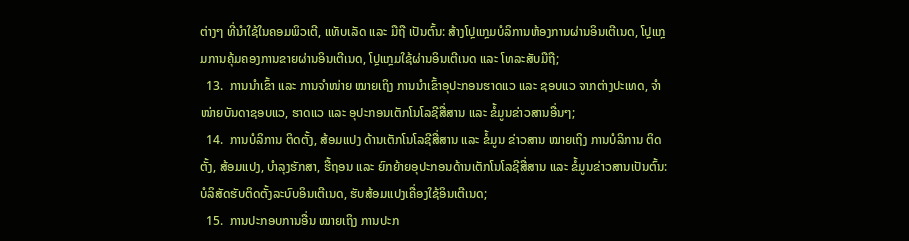ຕ່າງໆ ທີ່ນຳໃຊ້ໃນຄອມພິວເຕີ, ແທັບເລັດ ແລະ ມືຖື ເປັນຕົ້ນ: ສ້າງໂປຼແກຼມບໍລິການຫ້ອງການຜ່ານອິນເຕີເນດ, ໂປຼແກຼມການຄຸ້ມຄອງການຂາຍຜ່ານອິນເຕີເນດ, ໂປຼແກຼມໃຊ້ຜ່ານອິນເຕີເນດ ແລະ ໂທລະສັບມືຖື;
  13.  ການນຳເຂົ້າ ແລະ ການຈຳໜ່າຍ ໝາຍເຖິງ ການນຳເຂົ້າອຸປະກອນຮາດແວ ແລະ ຊອບແວ ຈາກຕ່າງປະເທດ, ຈຳໜ່າຍບັນດາຊອບແວ, ຮາດແວ ແລະ ອຸປະກອນເຕັກໂນໂລຊີສື່ສານ ແລະ ຂໍ້ມູນຂ່າວສານອື່ນໆ;
  14.  ການບໍລິການ ຕິດຕັ້ງ, ສ້ອມແປງ ດ້ານເຕັກໂນໂລຊີສື່ສານ ແລະ ຂໍ້ມູນ ຂ່າວສານ ໝາຍເຖິງ ການບໍລິການ ຕິດຕັ້ງ, ສ້ອມແປງ, ບຳລຸງຮັກສາ, ຮື້ຖອນ ແລະ ຍົກຍ້າຍອຸປະກອນດ້ານເຕັກໂນໂລຊີສື່ສານ ແລະ ຂໍ້ມູນຂ່າວສານເປັນຕົ້ນ: ບໍລິສັດຮັບຕິດຕັ້ງລະບົບອິນເຕີເນດ, ຮັບສ້ອມແປງເຄື່ອງໃຊ້ອິນເຕີເນດ;
  15.  ການປະກອບການອື່ນ ໝາຍເຖິງ ການປະກ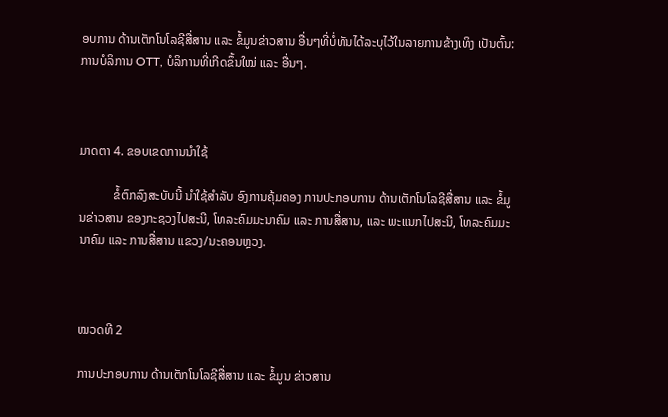ອບການ ດ້ານເຕັກໂນໂລຊີສື່ສານ ແລະ ຂໍ້ມູນຂ່າວສານ ອື່ນໆທີ່ບໍ່ທັນໄດ້ລະບຸໄວ້ໃນລາຍການຂ້າງເທິງ ເປັນຕົ້ນ: ການບໍລິການ OTT, ບໍລິການທີ່ເກີດຂຶ້ນໃໝ່ ແລະ ອື່ນໆ.



ມາດຕາ 4. ຂອບເຂດການນໍາໃຊ້

           ຂໍ້ຕົກລົງສະບັບນີ້ ນໍາໃຊ້ສໍາລັບ ອົງການຄຸ້ມຄອງ ການປະກອບການ ດ້ານເຕັກໂນໂລຊີສື່ສານ ແລະ ຂໍ້ມູນຂ່າວສານ ຂອງກະຊວງໄປສະນີ, ໂທລະຄົມມະນາຄົມ ແລະ ການສື່ສານ, ແລະ ພະແນກໄປສະນີ, ໂທລະຄົມມະນາຄົມ ແລະ ການສື່ສານ ແຂວງ/ນະຄອນຫຼວງ.



ໝວດທີ 2

ການປະກອບການ ດ້ານເຕັກໂນໂລຊີສື່ສານ ແລະ ຂໍ້ມູນ ຂ່າວສານ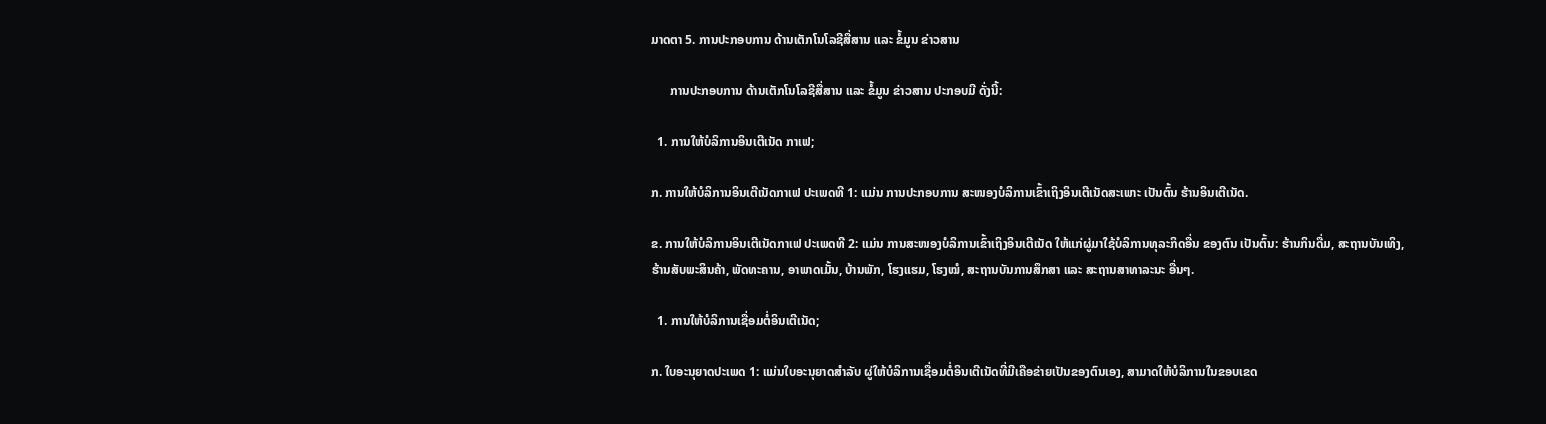ມາດຕາ 5. ການປະກອບການ ດ້ານເຕັກໂນໂລຊີສື່ສານ ແລະ ຂໍ້ມູນ ຂ່າວສານ

      ການປະກອບການ ດ້ານເຕັກໂນໂລຊີສື່ສານ ແລະ ຂໍ້ມູນ ຂ່າວສານ ປະກອບມີ ດັ່ງນີ້:

  1. ການໃຫ້ບໍລິການອິນເຕີເນັດ ກາເຟ;

ກ. ການໃຫ້ບໍລິການອິນເຕີເນັດກາເຟ ປະເພດທີ 1: ແມ່ນ ການປະກອບການ ສະໜອງບໍລິການເຂົ້າເຖິງອິນເຕີເນັດສະເພາະ ເປັນຕົ້ນ ຮ້ານອິນເຕີເນັດ.

ຂ. ການໃຫ້ບໍລິການອິນເຕີເນັດກາເຟ ປະເພດທີ 2: ແມ່ນ ການສະໜອງບໍລິການເຂົ້າເຖິງອິນເຕີເນັດ ໃຫ້ແກ່ຜູ່ມາໃຊ້ບໍລິການທຸລະກິດອື່ນ ຂອງຕົນ ເປັນຕົ້ນ: ຮ້ານກິນດື່ມ, ສະຖານບັນເທິງ, ຮ້ານສັບພະສິນຄ້າ, ພັດທະຄານ, ອາພາດເມັ້ນ, ບ້ານພັກ, ໂຮງແຮມ, ໂຮງໝໍ, ສະຖານບັນການສຶກສາ ແລະ ສະຖານສາທາລະນະ ອື່ນໆ.

  1. ການໃຫ້ບໍລິການເຊື່ອມຕໍ່ອິນເຕີເນັດ;

ກ. ໃບອະນຸຍາດປະເພດ 1: ແມ່ນໃບອະນຸຍາດສຳລັບ ຜູ່ໃຫ້ບໍລິການເຊື່ອມຕໍ່ອິນເຕີເນັດທີ່ມີເຄືອຂ່າຍເປັນຂອງຕົນເອງ, ສາມາດໃຫ້ບໍລິການໃນຂອບເຂດ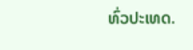ທົ່ວປະເທດ.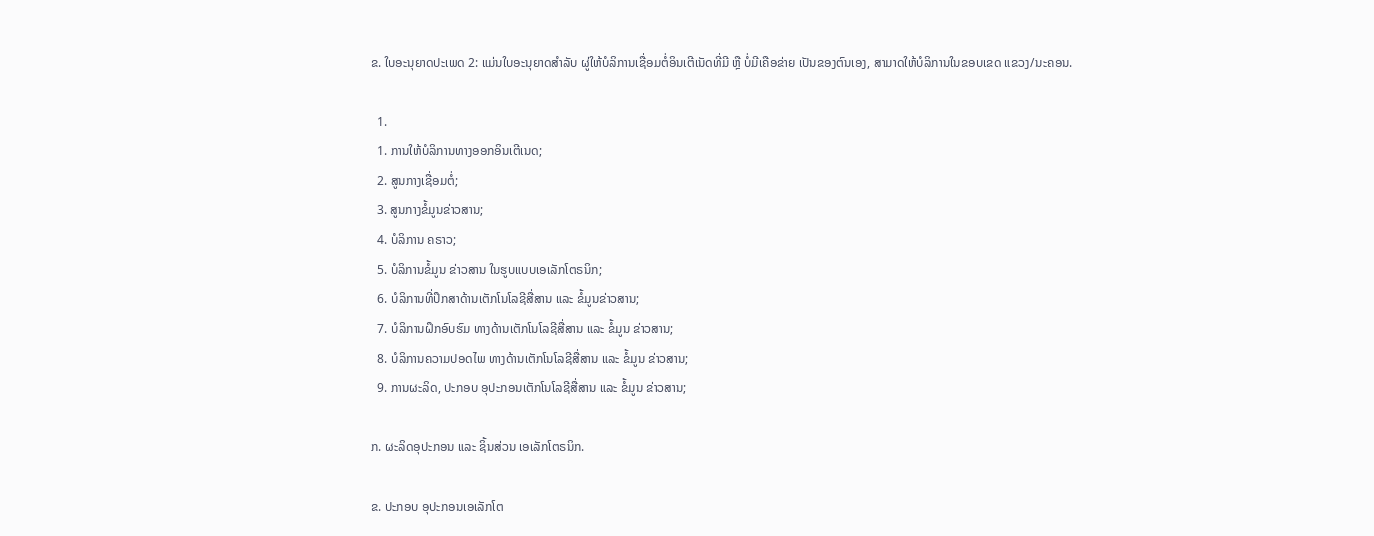ຂ. ໃບອະນຸຍາດປະເພດ 2: ແມ່ນໃບອະນຸຍາດສຳລັບ ຜູ່ໃຫ້ບໍລິການເຊື່ອມຕໍ່ອິນເຕີເນັດທີ່ມີ ຫຼື ບໍ່ມີເຄືອຂ່າຍ ເປັນຂອງຕົນເອງ, ສາມາດໃຫ້ບໍລິການໃນຂອບເຂດ ແຂວງ/ນະຄອນ.

  1.
  1. ການໃຫ້ບໍລິການທາງອອກອິນເຕີເນດ;
  2. ສູນກາງເຊື່ອມຕໍ່;
  3. ສູນກາງຂໍ້ມູນຂ່າວສານ;
  4. ບໍລິການ ຄຣາວ;
  5. ບໍລິການຂໍ້ມູນ ຂ່າວສານ ໃນຮູບແບບເອເລັກໂຕຣນິກ;
  6. ບໍລິການທີ່ປຶກສາດ້ານເຕັກໂນໂລຊີສື່ສານ ແລະ ຂໍ້ມູນຂ່າວສານ;
  7. ບໍລິການຝຶກອົບຮົມ ທາງດ້ານເຕັກໂນໂລຊີສື່ສານ ແລະ ຂໍ້ມູນ ຂ່າວສານ;
  8. ບໍລິການຄວາມປອດໄພ ທາງດ້ານເຕັກໂນໂລຊີສື່ສານ ແລະ ຂໍ້ມູນ ຂ່າວສານ;
  9. ການຜະລິດ, ປະກອບ ອຸປະກອນເຕັກໂນໂລຊີສື່ສານ ແລະ ຂໍ້ມູນ ຂ່າວສານ;

ກ. ຜະລິດອຸປະກອນ ແລະ ຊິ້ນສ່ວນ ເອເລັກໂຕຣນິກ.

ຂ. ປະກອບ ອຸປະກອນເອເລັກໂຕ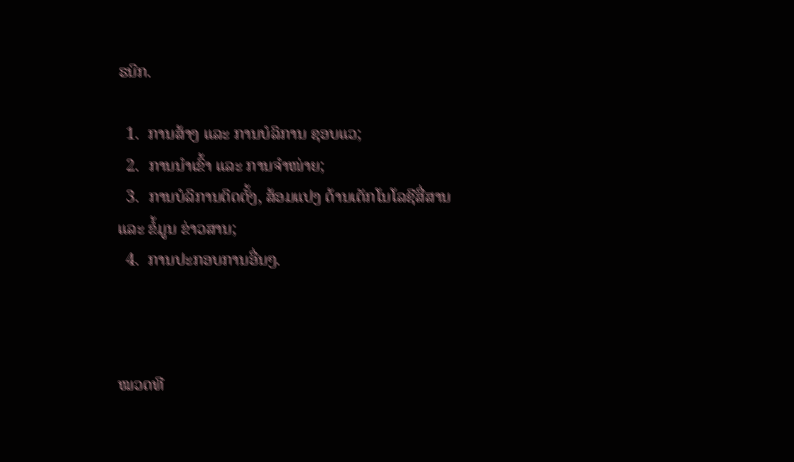ຣນິກ.

  1.  ການສ້າງ ແລະ ການບໍລິການ ຊອບແວ;
  2.  ການນຳເຂົ້າ ແລະ ການຈຳໜ່າຍ;
  3.  ການບໍລິການຕິດຕັ້ງ, ສ້ອມແປງ ດ້ານເຕັກໂນໂລຊີສື່ສານ ແລະ ຂໍ້ມູນ ຂ່າວສານ;
  4.  ການປະກອບການອື່ນໆ.



ໝວດທີ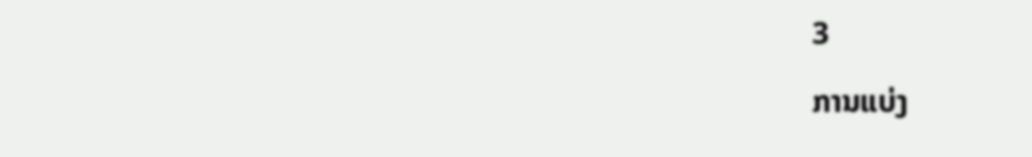3

ການແບ່ງ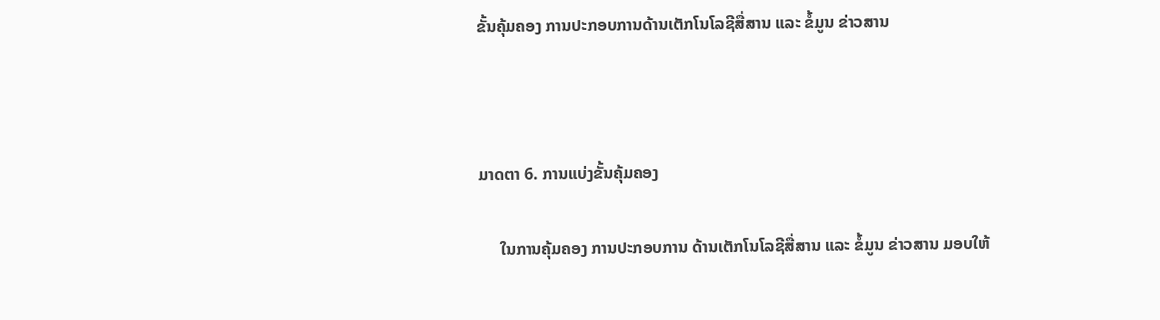ຂັ້ນຄຸ້ມຄອງ ການປະກອບການດ້ານເຕັກໂນໂລຊີສື່ສານ ແລະ ຂໍ້ມູນ ຂ່າວສານ



ມາດຕາ 6. ການແບ່ງຂັ້ນຄຸ້ມຄອງ

     ໃນການຄຸ້ມຄອງ ການປະກອບການ ດ້ານເຕັກໂນໂລຊີສື່ສານ ແລະ ຂໍ້ມູນ ຂ່າວສານ ມອບໃຫ້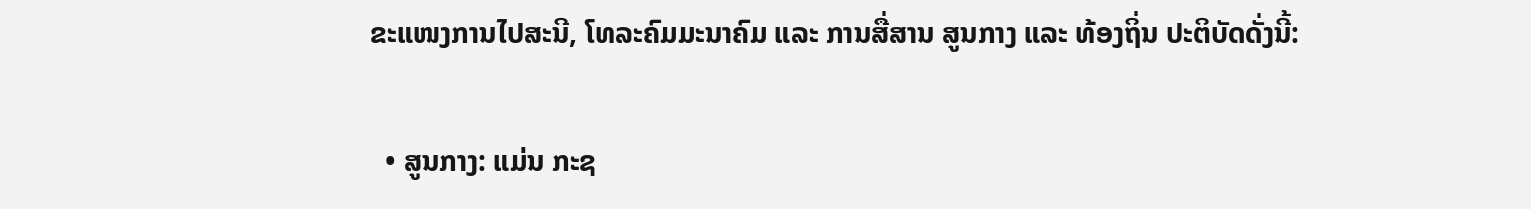ຂະແໜງການໄປສະນີ, ໂທລະຄົມມະນາຄົມ ແລະ ການສື່ສານ ສູນກາງ ແລະ ທ້ອງຖິ່ນ ປະຕິບັດດັ່ງນີ້:

  • ສູນກາງ: ແມ່ນ ກະຊ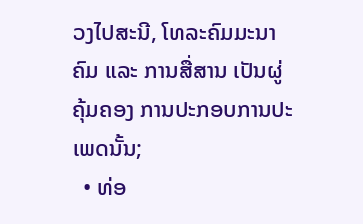ວງໄປສະນີ, ໂທລະຄົມມະນາຄົມ ແລະ ການສື່ສານ ເປັນຜູ່ຄຸ້ມຄອງ ການປະກອບການປະເພດນັ້ນ;
  • ທ່ອ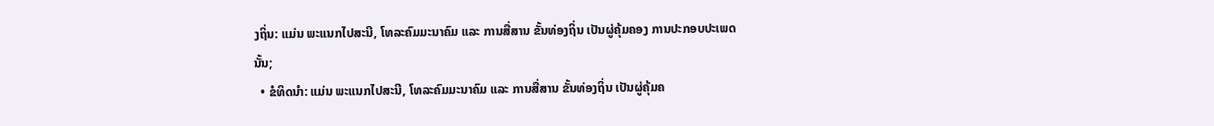ງຖິ່ນ: ແມ່ນ ພະແນກໄປສະນີ, ໂທລະຄົມມະນາຄົມ ແລະ ການສື່ສານ ຂັ້ນທ່ອງຖິ່ນ ເປັນຜູ່ຄຸ້ມຄອງ ການປະກອບປະເພດນັ້ນ;
  • ຂໍທິດນຳ: ແມ່ນ ພະແນກໄປສະນີ, ໂທລະຄົມມະນາຄົມ ແລະ ການສື່ສານ ຂັ້ນທ່ອງຖິ່ນ ເປັນຜູ່ຄຸ້ມຄ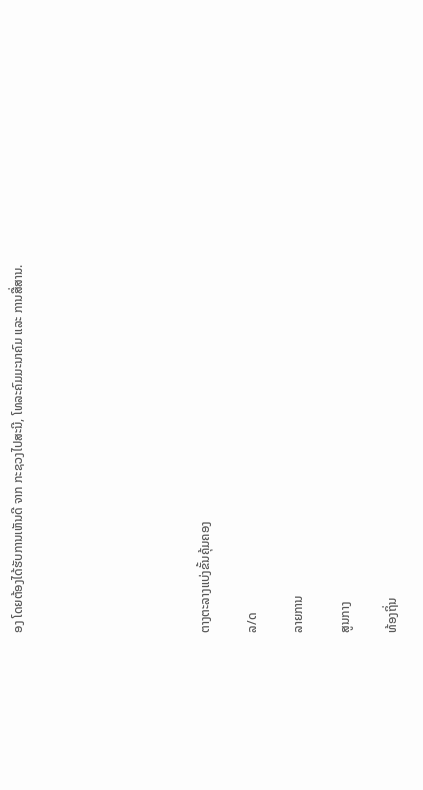ອງ ໂດຍຕ້ອງໄດ້ຮັບການເຫັນດີ ຈາກ ກະຊວງໄປສະນີ, ໂທລະຄົມມະນາຄົມ ແລະ ການສື່ສານ.







ຕາງຕະລາງແບ່ງຂັ້ນຄຸ້ມຄອງ

ລ/ດ

ລາຍການ

ສູນກາງ

ທ້ອງຖິ່ນ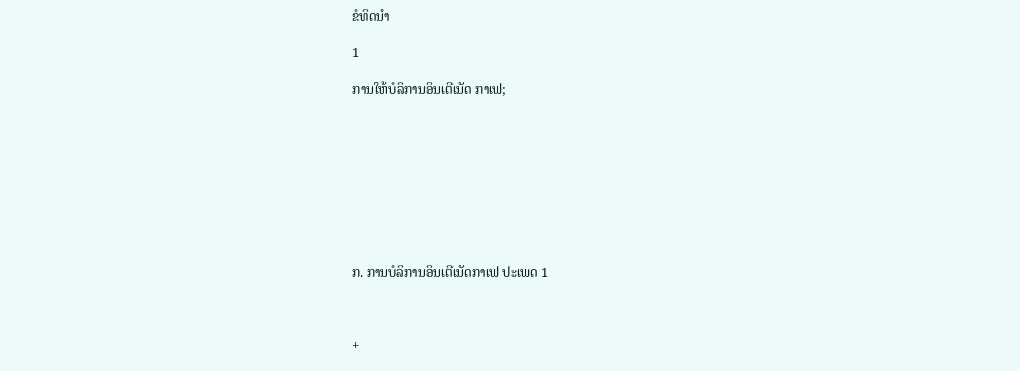ຂໍທິດນຳ

1

ການໃຫ້ບໍລິການອິນເຕີເນັດ ກາເຟ;









ກ. ການບໍລິການອິນເຕີເນັດກາເຟ ປະເພດ 1



+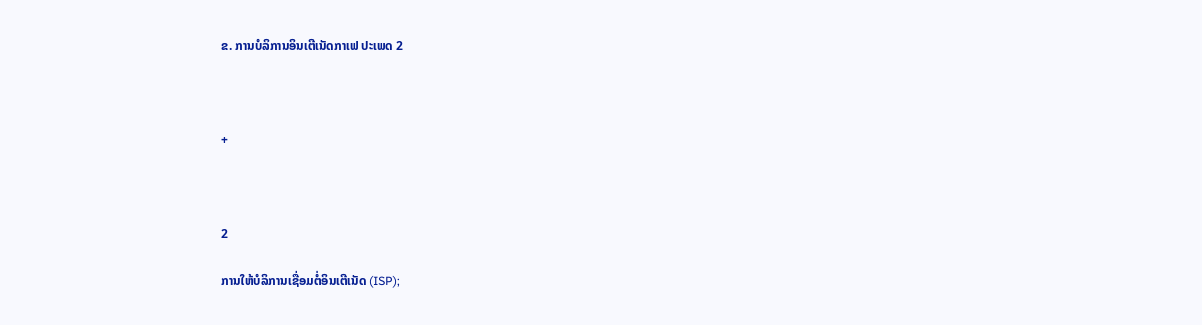ຂ. ການບໍລິການອິນເຕີເນັດກາເຟ ປະເພດ 2



+



2

ການໃຫ້ບໍລິການເຊື່ອມຕໍ່ອິນເຕີເນັດ (ISP);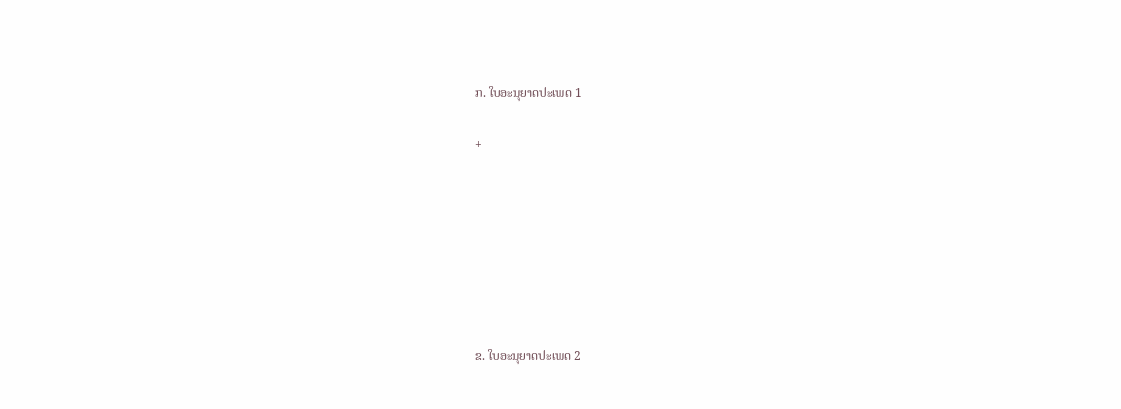ກ. ໃບອະນຸຍາດປະເພດ 1

+







ຂ. ໃບອະນຸຍາດປະເພດ 2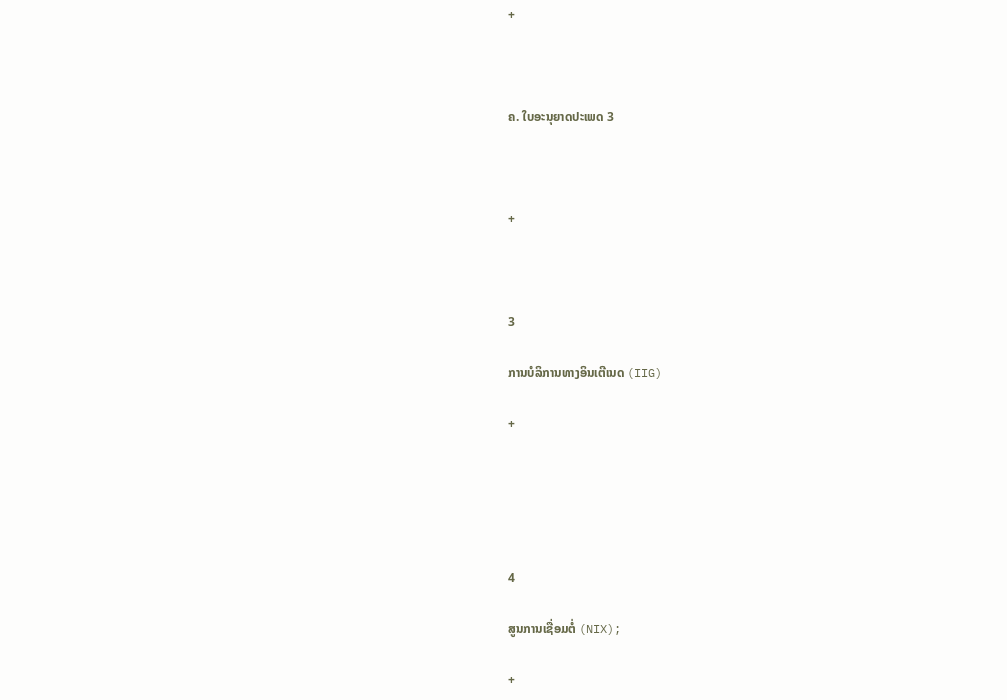+



ຄ. ໃບອະນຸຍາດປະເພດ 3



+



3

ການບໍລິການທາງອິນເຕີເນດ (IIG)

+





4

ສູນການເຊື່ອມຕໍ່ (NIX);

+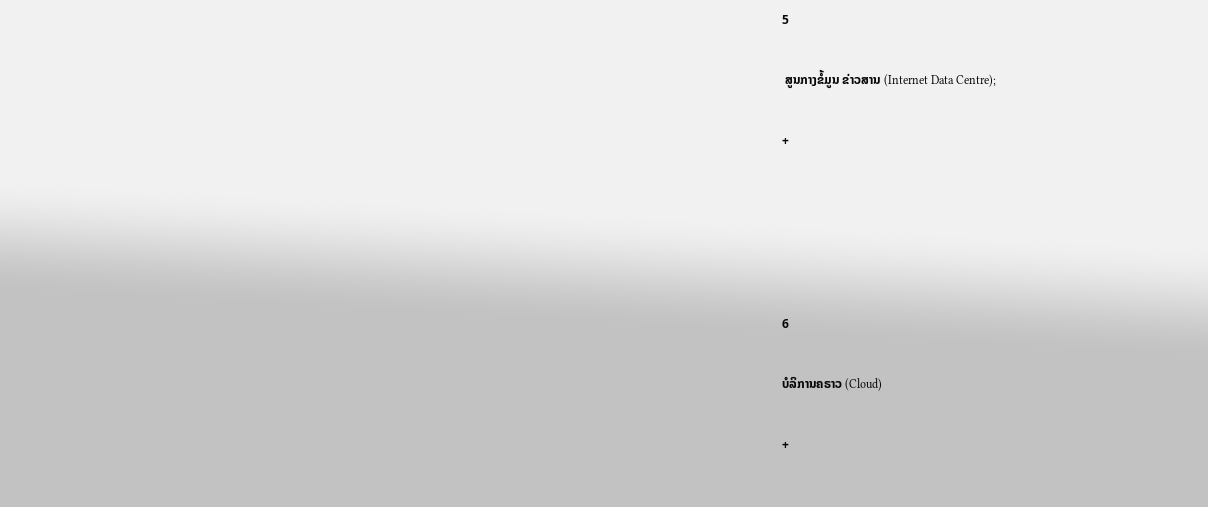5

 ສູນກາງຂໍ້ມູນ ຂ່າວສານ (Internet Data Centre);

+





6

ບໍລິການຄຣາວ (Cloud)

+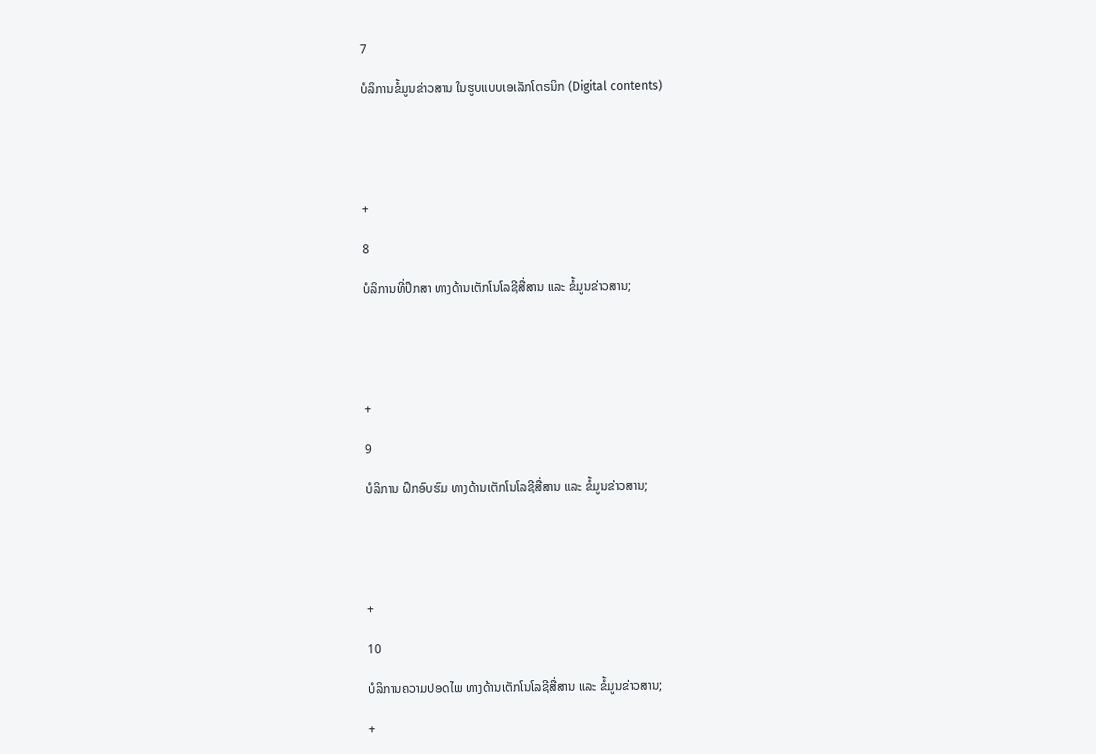7

ບໍລິການຂໍ້ມູນຂ່າວສານ ໃນຮູບແບບເອເລັກໂຕຣນິກ (Digital contents)





+

8

ບໍລິການທີ່ປຶກສາ ທາງດ້ານເຕັກໂນໂລຊີສື່ສານ ແລະ ຂໍ້ມູນຂ່າວສານ;





+

9

ບໍລິການ ຝຶກອົບຮົມ ທາງດ້ານເຕັກໂນໂລຊີສື່ສານ ແລະ ຂໍ້ມູນຂ່າວສານ;





+

10

ບໍລິການຄວາມປອດໄພ ທາງດ້ານເຕັກໂນໂລຊີສື່ສານ ແລະ ຂໍ້ມູນຂ່າວສານ;

+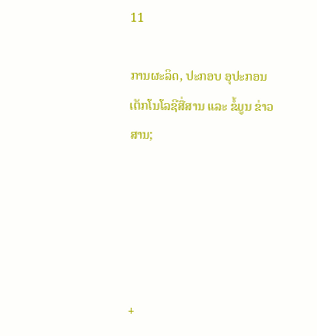11

ການຜະລິດ, ປະກອບ ອຸປະກອນເຕັກໂນໂລຊີສື່ສານ ແລະ ຂໍ້ມູນ ຂ່າວສານ;





+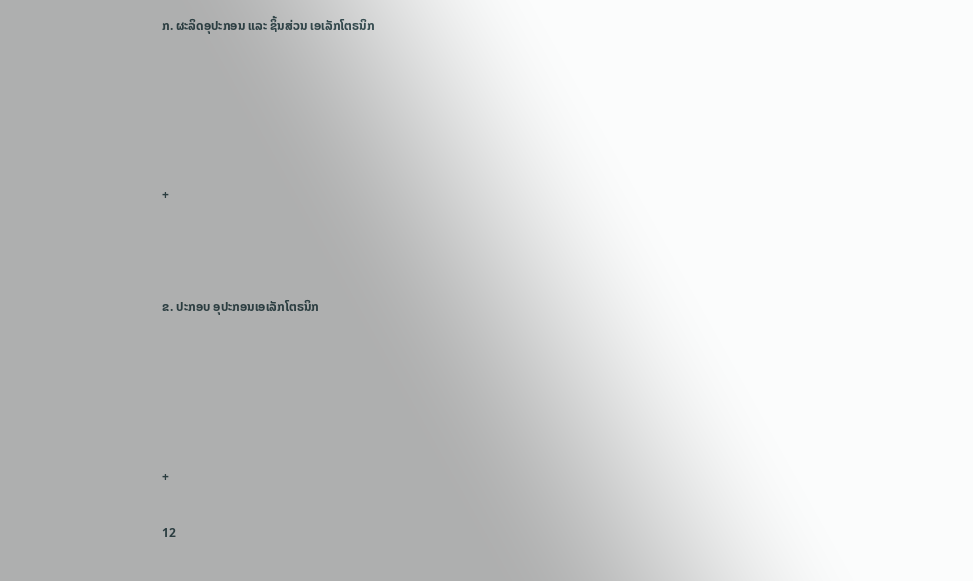ກ. ຜະລິດອຸປະກອນ ແລະ ຊິ້ນສ່ວນ ເອເລັກໂຕຣນິກ





+



ຂ. ປະກອບ ອຸປະກອນເອເລັກໂຕຣນິກ





+

12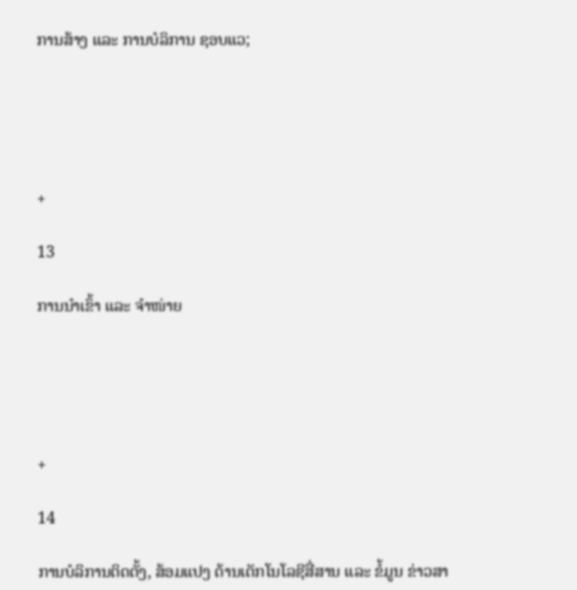ການສ້າງ ແລະ ການບໍລິການ ຊອບແວ;





+

13

ການນຳເຂົ້າ ແລະ ຈຳໜ່າຍ





+

14

ການບໍລິການຕິດຕັ້ງ, ສ້ອມແປງ ດ້ານເຕັກໂນໂລຊີສື່ສານ ແລະ ຂໍ້ມູນ ຂ່າວສາ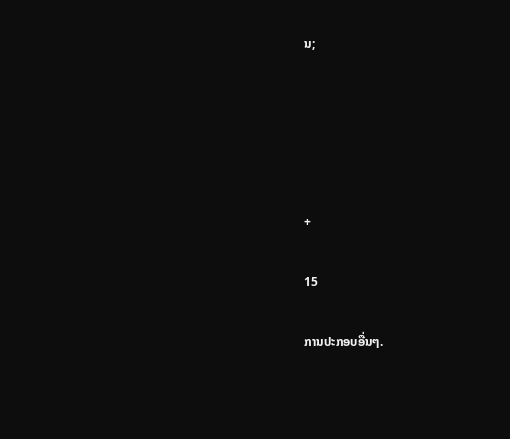ນ;





+

15

ການປະກອບອື່ນໆ.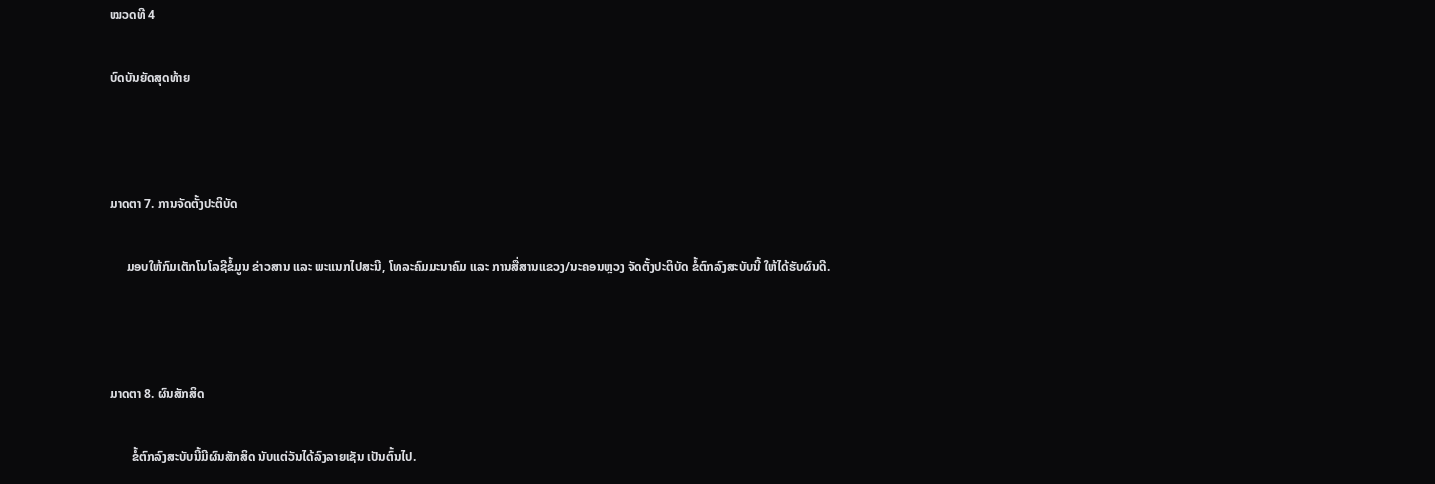ໝວດທີ 4

ບົດບັນຍັດສຸດທ້າຍ



ມາດຕາ 7. ການຈັດຕັ້ງປະຕິບັດ

     ມອບໃຫ້ກົມເຕັກໂນໂລຊີຂໍ້ມູນ ຂ່າວສານ ແລະ ພະແນກໄປສະນີ, ໂທລະຄົມມະນາຄົມ ແລະ ການສື່ສານແຂວງ/ນະຄອນຫຼວງ ຈັດຕັ້ງປະຕິບັດ ຂໍ້ຕົກລົງສະບັບນີ້ ໃຫ້ໄດ້ຮັບຜົນດີ.



ມາດຕາ 8. ຜົນສັກສິດ

       ຂໍ້ຕົກລົງສະບັບນີ້ມີຜົນສັກສິດ ນັບແຕ່ວັນໄດ້ລົງລາຍເຊັນ ເປັນຕົ້ນໄປ.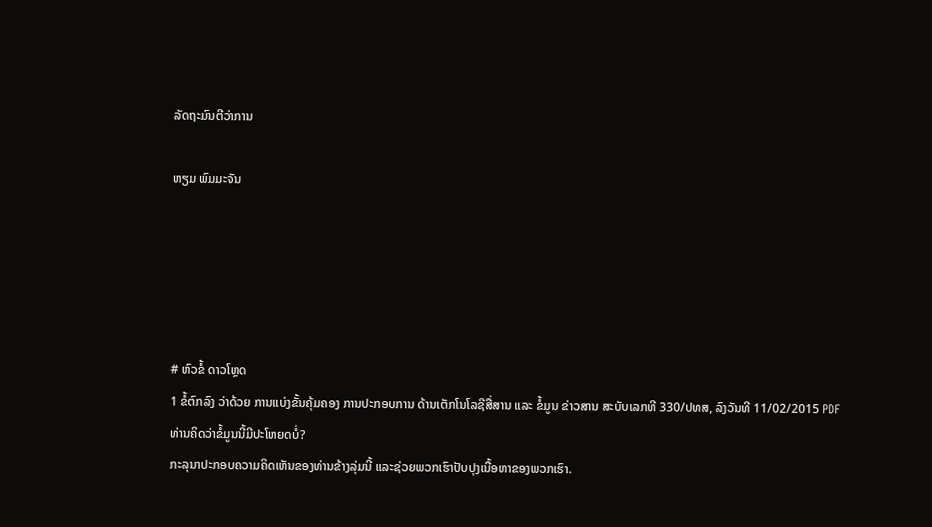ລັດຖະມົນຕີວ່າການ

ຫຽມ ພົມມະຈັນ





# ຫົວຂໍ້ ດາວໂຫຼດ
1 ຂໍ້ຕົກລົງ ວ່າດ້ວຍ ການແບ່ງຂັ້ນຄຸ້ມຄອງ ການປະກອບການ ດ້ານເຕັກໂນໂລຊີສື່ສານ ແລະ ຂໍ້ມູນ ຂ່າວສານ ສະບັບເລກທີ 330/ປທສ, ລົງວັນທີ 11/02/2015 PDF
ທ່ານຄິດວ່າຂໍ້ມູນນີ້ມີປະໂຫຍດບໍ່?
ກະລຸນາປະກອບຄວາມຄິດເຫັນຂອງທ່ານຂ້າງລຸ່ມນີ້ ແລະຊ່ວຍພວກເຮົາປັບປຸງເນື້ອຫາຂອງພວກເຮົາ.